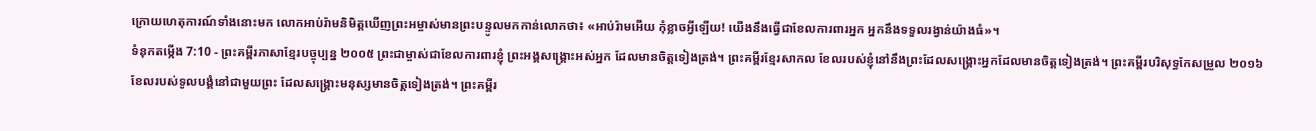ក្រោយហេតុការណ៍ទាំងនោះមក លោកអាប់រ៉ាមនិមិត្តឃើញព្រះអម្ចាស់មានព្រះបន្ទូលមកកាន់លោកថា៖ «អាប់រ៉ាមអើយ កុំខ្លាចអ្វីឡើយ! យើងនឹងធ្វើជាខែលការពារអ្នក អ្នកនឹងទទួលរង្វាន់យ៉ាងធំ»។
ទំនុកតម្កើង 7:10 - ព្រះគម្ពីរភាសាខ្មែរបច្ចុប្បន្ន ២០០៥ ព្រះជាម្ចាស់ជាខែលការពារខ្ញុំ ព្រះអង្គសង្គ្រោះអស់អ្នក ដែលមានចិត្តទៀងត្រង់។ ព្រះគម្ពីរខ្មែរសាកល ខែលរបស់ខ្ញុំនៅនឹងព្រះដែលសង្គ្រោះអ្នកដែលមានចិត្តទៀងត្រង់។ ព្រះគម្ពីរបរិសុទ្ធកែសម្រួល ២០១៦ ខែលរបស់ទូលបង្គំនៅជាមួយព្រះ ដែលសង្គ្រោះមនុស្សមានចិត្តទៀងត្រង់។ ព្រះគម្ពីរ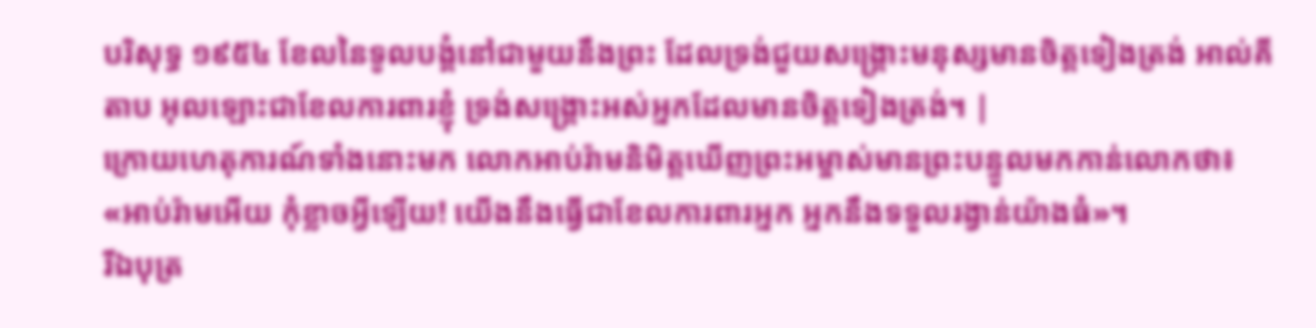បរិសុទ្ធ ១៩៥៤ ខែលនៃទូលបង្គំនៅជាមួយនឹងព្រះ ដែលទ្រង់ជួយសង្គ្រោះមនុស្សមានចិត្តទៀងត្រង់ អាល់គីតាប អុលឡោះជាខែលការពារខ្ញុំ ទ្រង់សង្គ្រោះអស់អ្នកដែលមានចិត្តទៀងត្រង់។ |
ក្រោយហេតុការណ៍ទាំងនោះមក លោកអាប់រ៉ាមនិមិត្តឃើញព្រះអម្ចាស់មានព្រះបន្ទូលមកកាន់លោកថា៖ «អាប់រ៉ាមអើយ កុំខ្លាចអ្វីឡើយ! យើងនឹងធ្វើជាខែលការពារអ្នក អ្នកនឹងទទួលរង្វាន់យ៉ាងធំ»។
រីឯបុត្រ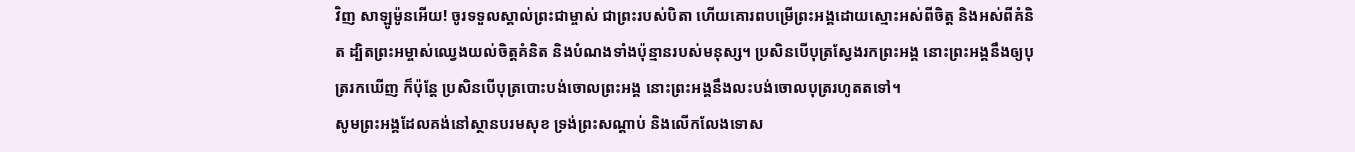វិញ សាឡូម៉ូនអើយ! ចូរទទួលស្គាល់ព្រះជាម្ចាស់ ជាព្រះរបស់បិតា ហើយគោរពបម្រើព្រះអង្គដោយស្មោះអស់ពីចិត្ត និងអស់ពីគំនិត ដ្បិតព្រះអម្ចាស់ឈ្វេងយល់ចិត្តគំនិត និងបំណងទាំងប៉ុន្មានរបស់មនុស្ស។ ប្រសិនបើបុត្រស្វែងរកព្រះអង្គ នោះព្រះអង្គនឹងឲ្យបុត្ររកឃើញ ក៏ប៉ុន្តែ ប្រសិនបើបុត្របោះបង់ចោលព្រះអង្គ នោះព្រះអង្គនឹងលះបង់ចោលបុត្ររហូតតទៅ។
សូមព្រះអង្គដែលគង់នៅស្ថានបរមសុខ ទ្រង់ព្រះសណ្ដាប់ និងលើកលែងទោស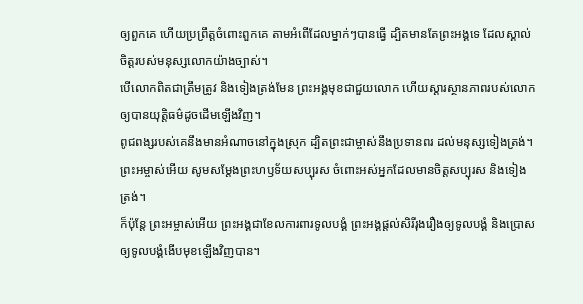ឲ្យពួកគេ ហើយប្រព្រឹត្តចំពោះពួកគេ តាមអំពើដែលម្នាក់ៗបានធ្វើ ដ្បិតមានតែព្រះអង្គទេ ដែលស្គាល់ចិត្តរបស់មនុស្សលោកយ៉ាងច្បាស់។
បើលោកពិតជាត្រឹមត្រូវ និងទៀងត្រង់មែន ព្រះអង្គមុខជាជួយលោក ហើយស្ដារស្ថានភាពរបស់លោក ឲ្យបានយុត្តិធម៌ដូចដើមឡើងវិញ។
ពូជពង្សរបស់គេនឹងមានអំណាចនៅក្នុងស្រុក ដ្បិតព្រះជាម្ចាស់នឹងប្រទានពរ ដល់មនុស្សទៀងត្រង់។
ព្រះអម្ចាស់អើយ សូមសម្តែងព្រះហឫទ័យសប្បុរស ចំពោះអស់អ្នកដែលមានចិត្តសប្បុរស និងទៀងត្រង់។
ក៏ប៉ុន្តែ ព្រះអម្ចាស់អើយ ព្រះអង្គជាខែលការពារទូលបង្គំ ព្រះអង្គផ្ដល់សិរីរុងរឿងឲ្យទូលបង្គំ និងប្រោសឲ្យទូលបង្គំងើបមុខឡើងវិញបាន។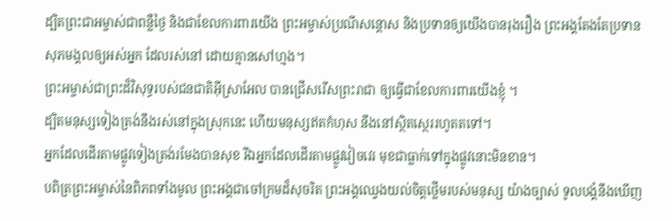ដ្បិតព្រះជាអម្ចាស់ជាពន្លឺថ្ងៃ និងជាខែលការពារយើង ព្រះអម្ចាស់ប្រណីសន្ដោស និងប្រទានឲ្យយើងបានរុងរឿង ព្រះអង្គតែងតែប្រទានសុភមង្គលឲ្យអស់អ្នក ដែលរស់នៅ ដោយគ្មានសៅហ្មង។
ព្រះអម្ចាស់ជាព្រះដ៏វិសុទ្ធរបស់ជនជាតិអ៊ីស្រាអែល បានជ្រើសរើសព្រះរាជា ឲ្យធ្វើជាខែលការពារយើងខ្ញុំ ។
ដ្បិតមនុស្សទៀងត្រង់នឹងរស់នៅក្នុងស្រុកនេះ ហើយមនុស្សឥតកំហុស នឹងនៅស្ថិតស្ថេររហូតតទៅ។
អ្នកដែលដើរតាមផ្លូវទៀងត្រង់រមែងបានសុខ រីឯអ្នកដែលដើរតាមផ្លូវវៀចវេរ មុខជាធ្លាក់ទៅក្នុងផ្លូវនោះមិនខាន។
បពិត្រព្រះអម្ចាស់នៃពិភពទាំងមូល ព្រះអង្គជាចៅក្រមដ៏សុចរិត ព្រះអង្គឈ្វេងយល់ចិត្តថ្លើមរបស់មនុស្ស យ៉ាងច្បាស់ ទូលបង្គំនឹងឃើញ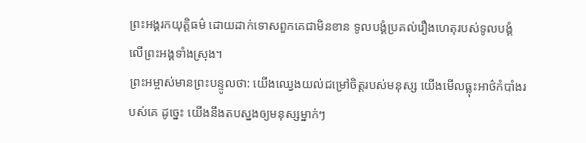ព្រះអង្គរកយុត្តិធម៌ ដោយដាក់ទោសពួកគេជាមិនខាន ទូលបង្គំប្រគល់រឿងហេតុរបស់ទូលបង្គំ លើព្រះអង្គទាំងស្រុង។
ព្រះអម្ចាស់មានព្រះបន្ទូលថា: យើងឈ្វេងយល់ជម្រៅចិត្តរបស់មនុស្ស យើងមើលធ្លុះអាថ៌កំបាំងរបស់គេ ដូច្នេះ យើងនឹងតបស្នងឲ្យមនុស្សម្នាក់ៗ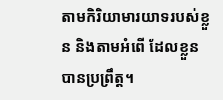តាមកិរិយាមារយាទរបស់ខ្លួន និងតាមអំពើ ដែលខ្លួនបានប្រព្រឹត្ត។